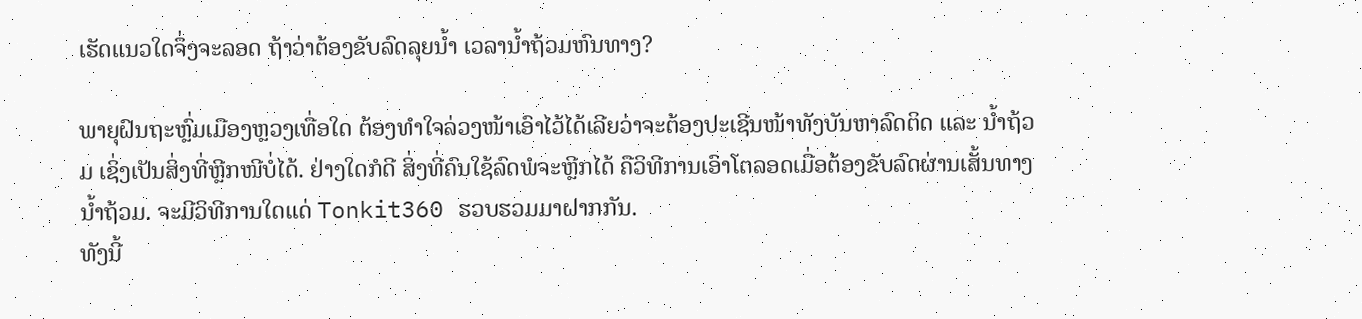ເຮັດແນວໃດຈຶ່ງຈະລອດ ຖ້າວ່າຕ້ອງຂັບລົດລຸຍນໍ້າ ເວລານໍ້າຖ້ວມຫົນທາງ?

ພາຍຸຝົນຖະຫຼົ່ມເມືອງຫຼວງເທື່ອໃດ ຕ້ອງທຳໃຈລ່ວງໜ້າເອົາໄວ້ໄດ້ເລີຍວ່າຈະຕ້ອງປະເຊີນໜ້າທັງບັນຫາລົດຕິດ ແລະ ນ້ຳຖ້ວມ ເຊິ່ງເປັນສິ່ງທີ່ຫຼີກໜີບໍ່ໄດ້. ຢ່າງໃດກໍດີ ສິ່ງທີ່ຄົນໃຊ້ລົດພໍຈະຫຼີກໄດ້ ຄືວິທີການເອົາໂຕລອດເມື່ອຕ້ອງຂັບລົດຜ່ານເສັ້ນທາງນ້ຳຖ້ວມ. ຈະມີວິທີການໃດແດ່ Tonkit360 ຮວບຮວມມາຝາກກັນ.
ທັງນີ້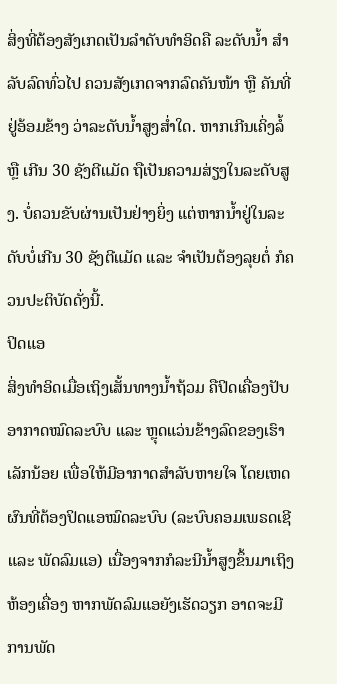ສິ່ງທີ່ຕ້ອງສັງເກດເປັນລຳດັບທຳອິດຄື ລະດັບນ້ຳ ສຳລັບລົດທົ່ວໄປ ຄວນສັງເກດຈາກລົດຄັນໜ້າ ຫຼື ຄັນທີ່ຢູ່ອ້ອມຂ້າງ ວ່າລະດັບນ້ຳສູງສໍ່າໃດ. ຫາກເກີນເຄິ່ງລໍ້ ຫຼື ເກີນ 30 ຊັງຕີແມັດ ຖືເປັນຄວາມສ່ຽງໃນລະດັບສູງ. ບໍ່ຄວນຂັບຜ່ານເປັນຢ່າງຍິ່ງ ແຕ່ຫາກນ້ຳຢູ່ໃນລະດັບບໍ່ເກີນ 30 ຊັງຕີແມັດ ແລະ ຈຳເປັນຕ້ອງລຸຍຕໍ່ ກໍຄວນປະຕິບັດດັ່ງນີ້.
ປິດແອ
ສິ່ງທຳອິດເມື່ອເຖິງເສັ້ນທາງນ້ຳຖ້ວມ ຄືປິດເຄື່ອງປັບອາກາດໝົດລະບົບ ແລະ ຫຼຸດແວ່ນຂ້າງລົດຂອງເຮົາເລັກນ້ອຍ ເພື່ອໃຫ້ມີອາກາດສຳລັບຫາຍໃຈ ໂດຍເຫດຜົນທີ່ຕ້ອງປິດແອໝົດລະບົບ (ລະບົບຄອມເພຣດເຊີ ແລະ ພັດລົມແອ) ເນື່ອງຈາກກໍລະນີນ້ຳສູງຂຶ້ນມາເຖິງຫ້ອງເຄື່ອງ ຫາກພັດລົມແອຍັງເຮັດວຽກ ອາດຈະມີການພັດ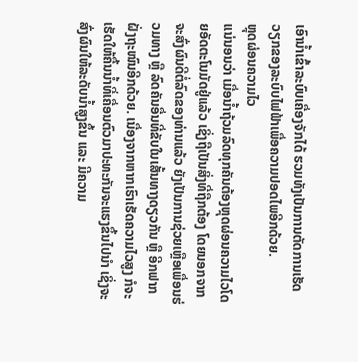ເອົານ້ຳເຂົ້າລະບົບເຄື່ອງຈັກໄດ້ ຮວມທັງເປັນການຕັດການເຮັດວຽກຂອງລະບົບໄຟຟ້າເພື່ອຄວາມປອດໄພອີກດ້ວຍ.
ຫຼຸດຜ່ອນຄວາມໄວ
ແນ່ນອນວ່າ ເມື່ອນ້ຳຖ້ວມລົດທຸກຄັນຕ້ອງຫຼຸດຜ່ອນຄວາມໄວໂດຍອັດຕະໂນມັດຢູ່ແລ້ວ ເຊິ່ງຖືເປັນສິ່ງທີ່ຖືກຕ້ອງ ໂດຍນອກຈາກຈະສົ່ງຜົນດີຕໍ່ລົດຂອງທ່ານແລ້ວ ຍັງເປັນການຊ່ວຍເຫຼືອເພື່ອນຮ່ວມທາງ ຫຼື ລົດຄັນອື່ນທີ່ຂັບໃນເສັ້ນທາງດຽວກັນ ຫຼື ອີກຟາກຝັ່ງຖະໜົນອີກດ້ວຍ. ເນື່ອງຈາກຫາກເຮົາເຮັດຄວາມໄວສູງ ກໍຈະເຮັດໃຫ້ຄື້ນນ້ຳທີ່ເຄື່ອນຕົວມາປະທະກັນຈະແຮງຂຶ້ນໄປນຳ ເຊິ່ງຈະສົ່ງຜົນໃຫ້ລະດັບນ້ຳສູງຂຶ້ນ ແລະ ມີຄວາມ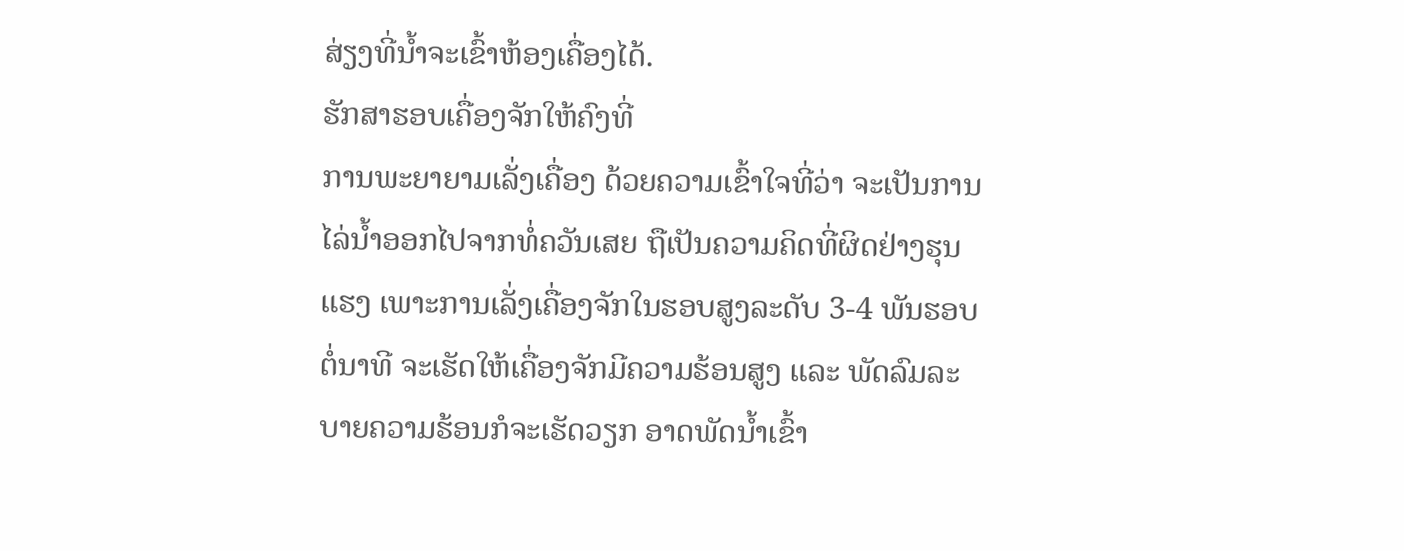ສ່ຽງທີ່ນ້ຳຈະເຂົ້າຫ້ອງເຄື່ອງໄດ້.
ຮັກສາຮອບເຄື່ອງຈັກໃຫ້ຄົງທີ່
ການພະຍາຍາມເລັ່ງເຄື່ອງ ດ້ວຍຄວາມເຂົ້າໃຈທີ່ວ່າ ຈະເປັນການໄລ່ນ້ຳອອກໄປຈາກທໍ່ຄວັນເສຍ ຖືເປັນຄວາມຄິດທີ່ຜິດຢ່າງຮຸນແຮງ ເພາະການເລັ່ງເຄື່ອງຈັກໃນຮອບສູງລະດັບ 3-4 ພັນຮອບຕໍ່ນາທີ ຈະເຮັດໃຫ້ເຄື່ອງຈັກມີຄວາມຮ້ອນສູງ ແລະ ພັດລົມລະບາຍຄວາມຮ້ອນກໍຈະເຮັດວຽກ ອາດພັດນ້ຳເຂົ້າ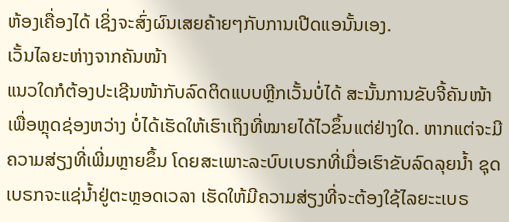ຫ້ອງເຄື່ອງໄດ້ ເຊິ່ງຈະສົ່ງຜົນເສຍຄ້າຍໆກັບການເປີດແອນັ້ນເອງ.
ເວັ້ນໄລຍະຫ່າງຈາກຄັນໜ້າ
ແນວໃດກໍຕ້ອງປະເຊີນໜ້າກັບລົດຕິດແບບຫຼີກເວັ້ນບໍ່ໄດ້ ສະນັ້ນການຂັບຈີ້ຄັນໜ້າ ເພື່ອຫຼຸດຊ່ອງຫວ່າງ ບໍ່ໄດ້ເຮັດໃຫ້ເຮົາເຖິງທີ່ໝາຍໄດ້ໄວຂຶ້ນແຕ່ຢ່າງໃດ. ຫາກແຕ່ຈະມີຄວາມສ່ຽງທີ່ເພີ່ມຫຼາຍຂຶ້ນ ໂດຍສະເພາະລະບົບເບຣກທີ່ເມື່ອເຮົາຂັບລົດລຸຍນ້ຳ ຊຸດເບຣກຈະແຊ່ນ້ຳຢູ່ຕະຫຼອດເວລາ ເຮັດໃຫ້ມີຄວາມສ່ຽງທີ່ຈະຕ້ອງໃຊ້ໄລຍະະເບຣ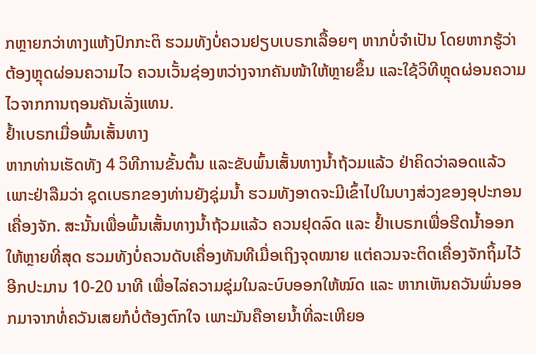ກຫຼາຍກວ່າທາງແຫ້ງປົກກະຕິ ຮວມທັງບໍ່ຄວນຢຽບເບຣກເລື້ອຍໆ ຫາກບໍ່ຈຳເປັນ ໂດຍຫາກຮູ້ວ່າຕ້ອງຫຼຸດຜ່ອນຄວາມໄວ ຄວນເວັ້ນຊ່ອງຫວ່າງຈາກຄັນໜ້າໃຫ້ຫຼາຍຂຶ້ນ ແລະໃຊ້ວິທີຫຼຸດຜ່ອນຄວາມໄວຈາກການຖອນຄັນເລັ່ງແທນ.
ຢ້ຳເບຣກເມື່ອພົ້ນເສັ້ນທາງ
ຫາກທ່ານເຮັດທັງ 4 ວິທີການຂັ້ນຕົ້ນ ແລະຂັບພົ້ນເສັ້ນທາງນ້ຳຖ້ວມແລ້ວ ຢ່າຄິດວ່າລອດແລ້ວ ເພາະຢ່າລືມວ່າ ຊຸດເບຣກຂອງທ່ານຍັງຊຸ່ມນ້ຳ ຮວມທັງອາດຈະມີເຂົ້າໄປໃນບາງສ່ວງຂອງອຸປະກອນເຄື່ອງຈັກ. ສະນັ້ນເພື່ອພົ້ນເສັ້ນທາງນ້ຳຖ້ວມແລ້ວ ຄວນຢຸດລົດ ແລະ ຢ້ຳເບຣກເພື່ອຮີດນ້ຳອອກໃຫ້ຫຼາຍທີ່ສຸດ ຮວມທັງບໍ່ຄວນດັບເຄື່ອງທັນທີເມື່ອເຖິງຈຸດໝາຍ ແຕ່ຄວນຈະຕິດເຄື່ອງຈັກຖິ້ມໄວ້ອີກປະມານ 10-20 ນາທີ ເພື່ອໄລ່ຄວາມຊຸ່ມໃນລະບົບອອກໃຫ້ໝົດ ແລະ ຫາກເຫັນຄວັນພົ່ນອອກມາຈາກທໍ່ຄວັນເສຍກໍບໍ່ຕ້ອງຕົກໃຈ ເພາະມັນຄືອາຍນ້ຳທີ່ລະເຫີຍອ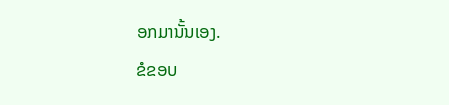ອກມານັ້ນເອງ.
ຂໍຂອບ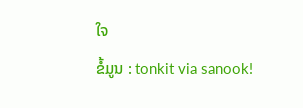ໃຈ
ຂໍ້ມູນ : tonkit via sanook!